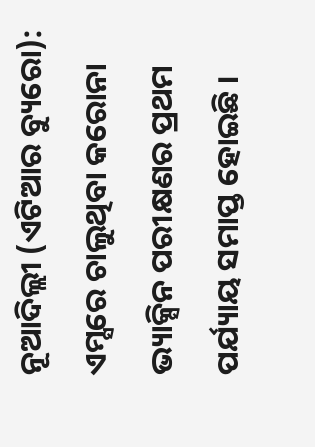ନୂଆଦିଲ୍ଲୀ (ଏଟିଆର ବ୍ୟୁରୋ): ଏମ୍ସରେ ଚାଲୁଥିବା କରୋନା ଭ୍ୟାକ୍ସିନ ପରୀକ୍ଷଣର ପ୍ରଥମ ପର୍ଯ୍ୟାୟ ସମାପ୍ତ ହୋଇଛି ।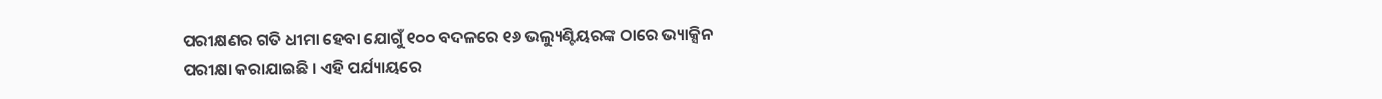ପରୀକ୍ଷଣର ଗତି ଧୀମା ହେବା ଯୋଗୁଁ ୧୦୦ ବଦଳରେ ୧୬ ଭଲ୍ୟୁଣ୍ଟିୟରଙ୍କ ଠାରେ ଭ୍ୟାକ୍ସିନ ପରୀକ୍ଷା କରାଯାଇଛି । ଏହି ପର୍ଯ୍ୟାୟରେ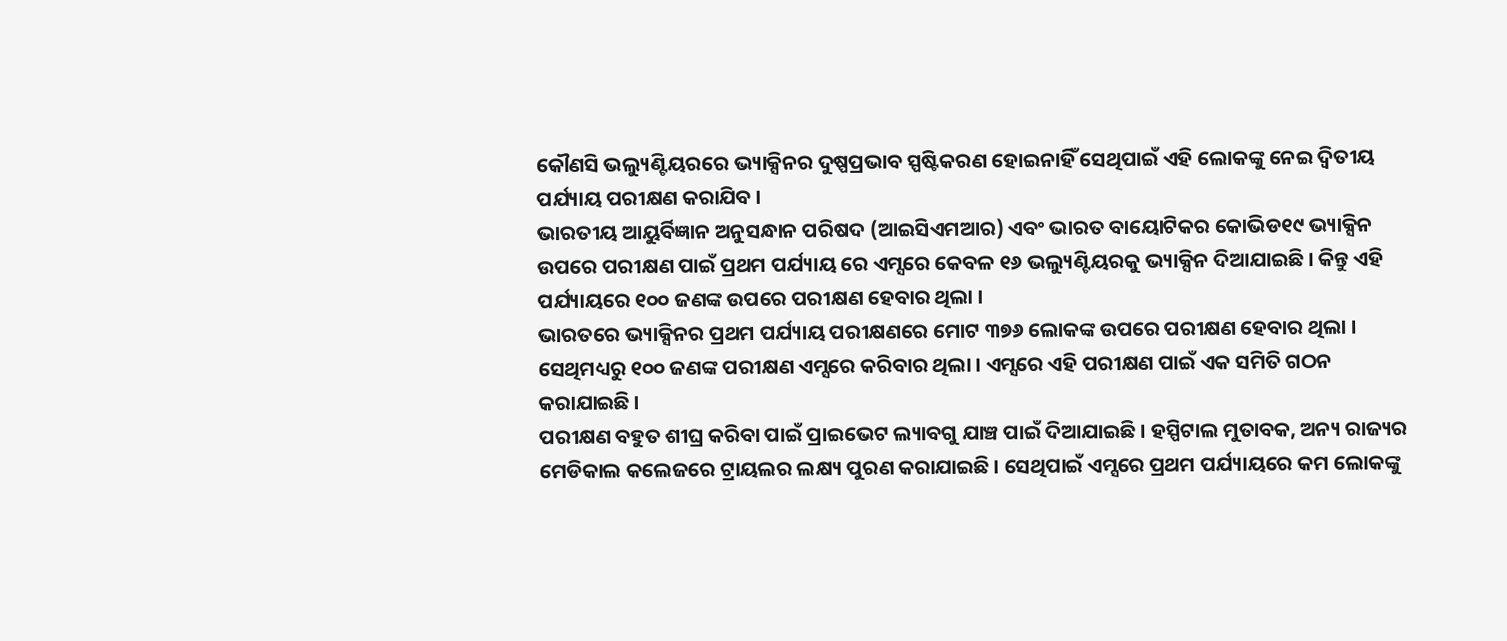କୌଣସି ଭଲ୍ୟୁଣ୍ଟିୟରରେ ଭ୍ୟାକ୍ସିନର ଦୁଷ୍ପପ୍ରଭାବ ସ୍ପଷ୍ଟିକରଣ ହୋଇନାହିଁ ସେଥିପାଇଁ ଏହି ଲୋକଙ୍କୁ ନେଇ ଦ୍ୱିତୀୟ ପର୍ଯ୍ୟାୟ ପରୀକ୍ଷଣ କରାଯିବ ।
ଭାରତୀୟ ଆୟୁର୍ବିଜ୍ଞାନ ଅନୁସନ୍ଧାନ ପରିଷଦ (ଆଇସିଏମଆର) ଏବଂ ଭାରତ ବାୟୋଟିକର କୋଭିଡ୧୯ ଭ୍ୟାକ୍ସିନ ଉପରେ ପରୀକ୍ଷଣ ପାଇଁ ପ୍ରଥମ ପର୍ଯ୍ୟାୟ ରେ ଏମ୍ସରେ କେବଳ ୧୬ ଭଲ୍ୟୁଣ୍ଟିୟରକୁ ଭ୍ୟାକ୍ସିନ ଦିଆଯାଇଛି । କିନ୍ତୁ ଏହି ପର୍ଯ୍ୟାୟରେ ୧୦୦ ଜଣଙ୍କ ଉପରେ ପରୀକ୍ଷଣ ହେବାର ଥିଲା ।
ଭାରତରେ ଭ୍ୟାକ୍ସିନର ପ୍ରଥମ ପର୍ଯ୍ୟାୟ ପରୀକ୍ଷଣରେ ମୋଟ ୩୭୬ ଲୋକଙ୍କ ଉପରେ ପରୀକ୍ଷଣ ହେବାର ଥିଲା । ସେଥିମଧ୍ୟରୁ ୧୦୦ ଜଣଙ୍କ ପରୀକ୍ଷଣ ଏମ୍ସରେ କରିବାର ଥିଲା । ଏମ୍ସରେ ଏହି ପରୀକ୍ଷଣ ପାଇଁ ଏକ ସମିତି ଗଠନ କରାଯାଇଛି ।
ପରୀକ୍ଷଣ ବହୁତ ଶୀଘ୍ର କରିବା ପାଇଁ ପ୍ରାଇଭେଟ ଲ୍ୟାବଗୁ ଯାଞ୍ଚ ପାଇଁ ଦିଆଯାଇଛି । ହସ୍ପିଟାଲ ମୁତାବକ, ଅନ୍ୟ ରାଜ୍ୟର ମେଡିକାଲ କଲେଜରେ ଟ୍ରାୟଲର ଲକ୍ଷ୍ୟ ପୁରଣ କରାଯାଇଛି । ସେଥିପାଇଁ ଏମ୍ସରେ ପ୍ରଥମ ପର୍ଯ୍ୟାୟରେ କମ ଲୋକଙ୍କୁ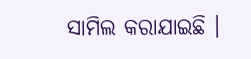ସାମିଲ କରାଯାଇଛି ।